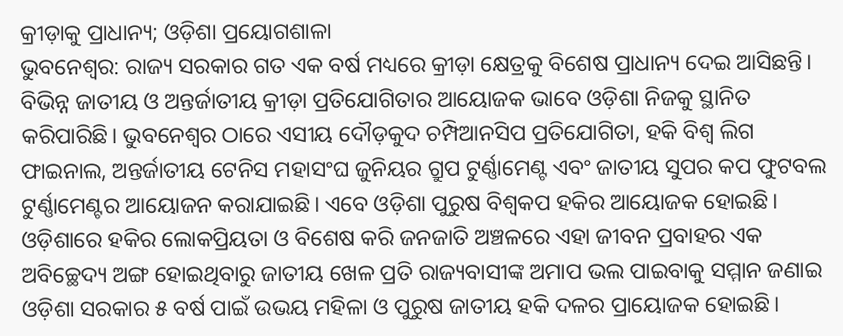କ୍ରୀଡ଼ାକୁ ପ୍ରାଧାନ୍ୟ; ଓଡ଼ିଶା ପ୍ରୟୋଗଶାଳା
ଭୁବନେଶ୍ୱର: ରାଜ୍ୟ ସରକାର ଗତ ଏକ ବର୍ଷ ମଧ୍ୟରେ କ୍ରୀଡ଼ା କ୍ଷେତ୍ରକୁ ବିଶେଷ ପ୍ରାଧାନ୍ୟ ଦେଇ ଆସିଛନ୍ତି। ବିଭିନ୍ନ ଜାତୀୟ ଓ ଅନ୍ତର୍ଜାତୀୟ କ୍ରୀଡ଼ା ପ୍ରତିଯୋଗିତାର ଆୟୋଜକ ଭାବେ ଓଡ଼ିଶା ନିଜକୁ ସ୍ଥାନିତ କରିପାରିଛି। ଭୁବନେଶ୍ୱର ଠାରେ ଏସୀୟ ଦୌଡ଼କୁଦ ଚମ୍ପିଆନସିପ ପ୍ରତିଯୋଗିତା, ହକି ବିଶ୍ୱ ଲିଗ ଫାଇନାଲ, ଅନ୍ତର୍ଜାତୀୟ ଟେନିସ ମହାସଂଘ ଜୁନିୟର ଗ୍ରୁପ ଟୁର୍ଣ୍ଣାମେଣ୍ଟ ଏବଂ ଜାତୀୟ ସୁପର କପ ଫୁଟବଲ ଟୁର୍ଣ୍ଣାମେଣ୍ଟର ଆୟୋଜନ କରାଯାଇଛି। ଏବେ ଓଡ଼ିଶା ପୁରୁଷ ବିଶ୍ୱକପ ହକିର ଆୟୋଜକ ହୋଇଛି। ଓଡ଼ିଶାରେ ହକିର ଲୋକପ୍ରିୟତା ଓ ବିଶେଷ କରି ଜନଜାତି ଅଞ୍ଚଳରେ ଏହା ଜୀବନ ପ୍ରବାହର ଏକ ଅବିଚ୍ଛେଦ୍ୟ ଅଙ୍ଗ ହୋଇଥିବାରୁ ଜାତୀୟ ଖେଳ ପ୍ରତି ରାଜ୍ୟବାସୀଙ୍କ ଅମାପ ଭଲ ପାଇବାକୁ ସମ୍ମାନ ଜଣାଇ ଓଡ଼ିଶା ସରକାର ୫ ବର୍ଷ ପାଇଁ ଉଭୟ ମହିଳା ଓ ପୁରୁଷ ଜାତୀୟ ହକି ଦଳର ପ୍ରାୟୋଜକ ହୋଇଛି।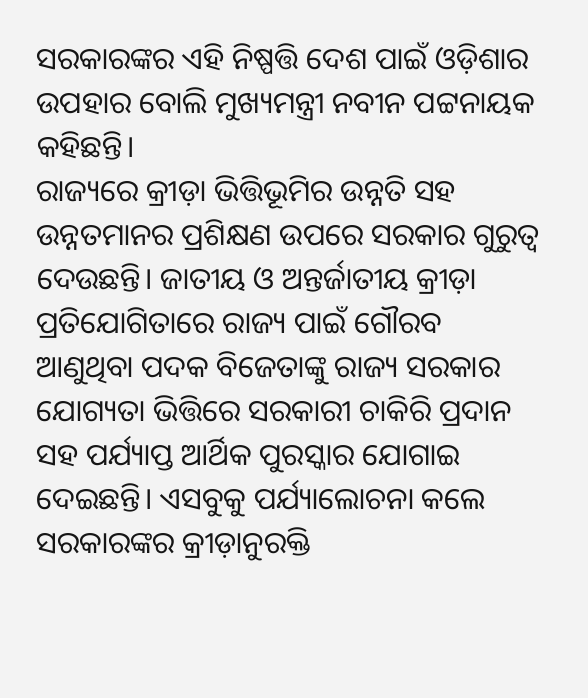ସରକାରଙ୍କର ଏହି ନିଷ୍ପତ୍ତି ଦେଶ ପାଇଁ ଓଡ଼ିଶାର ଉପହାର ବୋଲି ମୁଖ୍ୟମନ୍ତ୍ରୀ ନବୀନ ପଟ୍ଟନାୟକ କହିଛନ୍ତି।
ରାଜ୍ୟରେ କ୍ରୀଡ଼ା ଭିତ୍ତିଭୂମିର ଉନ୍ନତି ସହ ଉନ୍ନତମାନର ପ୍ରଶିକ୍ଷଣ ଉପରେ ସରକାର ଗୁରୁତ୍ୱ ଦେଉଛନ୍ତି। ଜାତୀୟ ଓ ଅନ୍ତର୍ଜାତୀୟ କ୍ରୀଡ଼ା ପ୍ରତିଯୋଗିତାରେ ରାଜ୍ୟ ପାଇଁ ଗୌରବ ଆଣୁଥିବା ପଦକ ବିଜେତାଙ୍କୁ ରାଜ୍ୟ ସରକାର ଯୋଗ୍ୟତା ଭିତ୍ତିରେ ସରକାରୀ ଚାକିରି ପ୍ରଦାନ ସହ ପର୍ଯ୍ୟାପ୍ତ ଆର୍ଥିକ ପୁରସ୍କାର ଯୋଗାଇ ଦେଇଛନ୍ତି। ଏସବୁକୁ ପର୍ଯ୍ୟାଲୋଚନା କଲେ ସରକାରଙ୍କର କ୍ରୀଡ଼ାନୁରକ୍ତି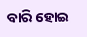ବାରି ହୋଇ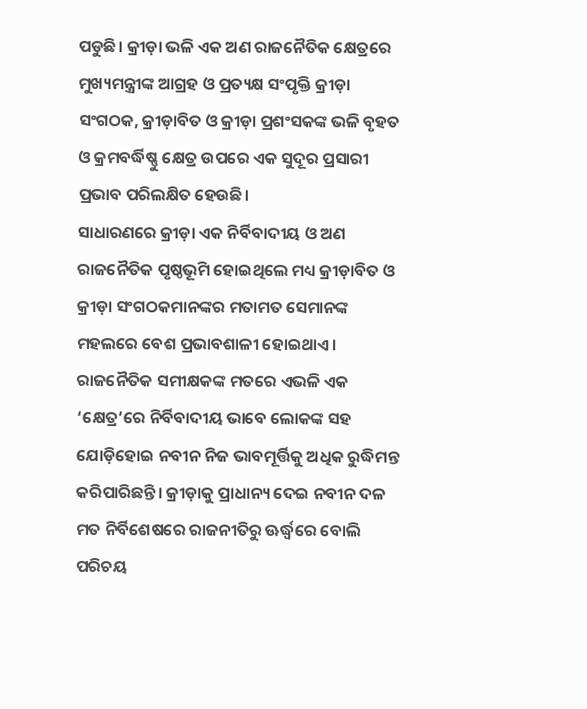ପଡୁଛି। କ୍ରୀଡ଼ା ଭଳି ଏକ ଅଣ ରାଜନୈତିକ କ୍ଷେତ୍ରରେ ମୁଖ୍ୟମନ୍ତ୍ରୀଙ୍କ ଆଗ୍ରହ ଓ ପ୍ରତ୍ୟକ୍ଷ ସଂପୃକ୍ତି କ୍ରୀଡ଼ା ସଂଗଠକ, କ୍ରୀଡ଼ାବିତ ଓ କ୍ରୀଡ଼ା ପ୍ରଶଂସକଙ୍କ ଭଳି ବୃହତ ଓ କ୍ରମବର୍ଦ୍ଧିଷ୍ଣୁ କ୍ଷେତ୍ର ଉପରେ ଏକ ସୁଦୂର ପ୍ରସାରୀ ପ୍ରଭାବ ପରିଲକ୍ଷିତ ହେଉଛି।
ସାଧାରଣରେ କ୍ରୀଡ଼ା ଏକ ନିର୍ବିବାଦୀୟ ଓ ଅଣ ରାଜନୈତିକ ପୃଷ୍ଠଭୂମି ହୋଇଥିଲେ ମଧ୍ୟ କ୍ରୀଡ଼ାବିତ ଓ କ୍ରୀଡ଼ା ସଂଗଠକମାନଙ୍କର ମତାମତ ସେମାନଙ୍କ ମହଲରେ ବେଶ ପ୍ରଭାବଶାଳୀ ହୋଇଥାଏ। ରାଜନୈତିକ ସମୀକ୍ଷକଙ୍କ ମତରେ ଏଭଳି ଏକ ‘କ୍ଷେତ୍ର’ରେ ନିର୍ବିବାଦୀୟ ଭାବେ ଲୋକଙ୍କ ସହ ଯୋଡ଼ିହୋଇ ନବୀନ ନିଜ ଭାବମୂର୍ତ୍ତିକୁ ଅଧିକ ରୁଦ୍ଧିମନ୍ତ କରିପାରିଛନ୍ତି। କ୍ରୀଡ଼ାକୁ ପ୍ରାଧାନ୍ୟ ଦେଇ ନବୀନ ଦଳ ମତ ନିର୍ବିଶେଷରେ ରାଜନୀତିରୁ ଊର୍ଦ୍ଧ୍ବରେ ବୋଲି ପରିଚୟ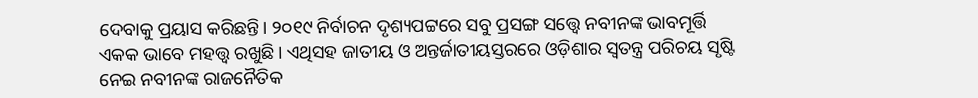ଦେବାକୁ ପ୍ରୟାସ କରିଛନ୍ତି। ୨୦୧୯ ନିର୍ବାଚନ ଦୃଶ୍ୟପଟ୍ଟରେ ସବୁ ପ୍ରସଙ୍ଗ ସତ୍ତ୍ବେ ନବୀନଙ୍କ ଭାବମୂର୍ତ୍ତି ଏକକ ଭାବେ ମହତ୍ତ୍ୱ ରଖୁଛି। ଏଥିସହ ଜାତୀୟ ଓ ଅନ୍ତର୍ଜାତୀୟସ୍ତରରେ ଓଡ଼ିଶାର ସ୍ୱତନ୍ତ୍ର ପରିଚୟ ସୃଷ୍ଟି ନେଇ ନବୀନଙ୍କ ରାଜନୈତିକ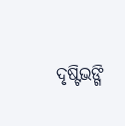ଦୃଷ୍ଟିଭଙ୍ଗି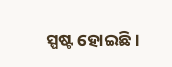ସ୍ପଷ୍ଟ ହୋଇଛି।